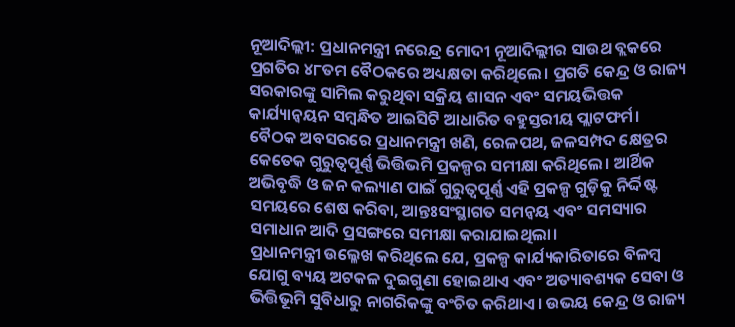ନୂଆଦିଲ୍ଲୀ: ପ୍ରଧାନମନ୍ତ୍ରୀ ନରେନ୍ଦ୍ର ମୋଦୀ ନୂଆଦିଲ୍ଲୀର ସାଉଥ ବ୍ଲକରେ ପ୍ରଗତିର ୪୮ତମ ବୈଠକରେ ଅଧ୍ୟକ୍ଷତା କରିଥିଲେ। ପ୍ରଗତି କେନ୍ଦ୍ର ଓ ରାଜ୍ୟ ସରକାରଙ୍କୁ ସାମିଲ କରୁଥିବା ସକ୍ରିୟ ଶାସନ ଏବଂ ସମୟଭିତ୍ତକ କାର୍ଯ୍ୟାନ୍ୱୟନ ସମ୍ବନ୍ଧିତ ଆଇସିଟି ଆଧାରିତ ବହୁସ୍ତରୀୟ ପ୍ଲାଟଫର୍ମ।
ବୈଠକ ଅବସରରେ ପ୍ରଧାନମନ୍ତ୍ରୀ ଖଣି, ରେଳପଥ, ଜଳସମ୍ପଦ କ୍ଷେତ୍ରର କେତେକ ଗୁରୁତ୍ୱପୂର୍ଣ୍ଣ ଭିତ୍ତିଭମି ପ୍ରକଳ୍ପର ସମୀକ୍ଷା କରିଥିଲେ। ଆର୍ଥିକ ଅଭିବୃଦ୍ଧି ଓ ଜନ କଲ୍ୟାଣ ପାଇଁ ଗୁରୁତ୍ୱପୂର୍ଣ୍ଣ ଏହି ପ୍ରକଳ୍ପ ଗୁଡ଼ିକୁ ନିର୍ଦ୍ଦିଷ୍ଟ ସମୟରେ ଶେଷ କରିବା, ଆନ୍ତଃସଂସ୍ଥାଗତ ସମନ୍ୱୟ ଏବଂ ସମସ୍ୟାର ସମାଧାନ ଆଦି ପ୍ରସଙ୍ଗରେ ସମୀକ୍ଷା କରାଯାଇଥିଲା।
ପ୍ରଧାନମନ୍ତ୍ରୀ ଉଲ୍ଳେଖ କରିଥିଲେ ଯେ, ପ୍ରକଳ୍ପ କାର୍ଯ୍ୟକାରିତାରେ ବିଳମ୍ବ ଯୋଗୁ ବ୍ୟୟ ଅଟକଳ ଦୁଇଗୁଣା ହୋଇଥାଏ ଏବଂ ଅତ୍ୟାବଶ୍ୟକ ସେବା ଓ ଭିତ୍ତିଭୂମି ସୁବିଧାରୁ ନାଗରିକଙ୍କୁ ବଂଚିତ କରିଥାଏ। ଉଭୟ କେନ୍ଦ୍ର ଓ ରାଜ୍ୟ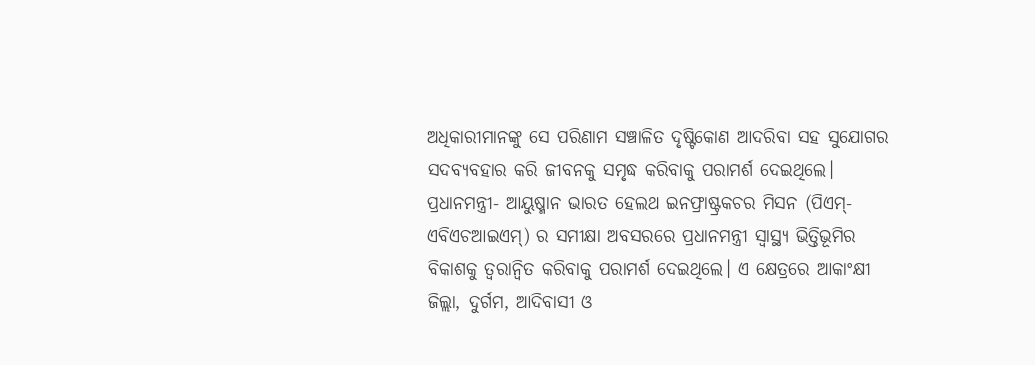ଅଧିକାରୀମାନଙ୍କୁ ସେ ପରିଣାମ ସଞ୍ଚାଳିତ ଦୃଷ୍ଟିକୋଣ ଆଦରିବା ସହ ସୁଯୋଗର ସଦବ୍ୟବହାର କରି ଜୀବନକୁ ସମୃଦ୍ଧ କରିବାକୁ ପରାମର୍ଶ ଦେଇଥିଲେ।
ପ୍ରଧାନମନ୍ତ୍ରୀ- ଆୟୁଷ୍ମାନ ଭାରତ ହେଲଥ ଇନଫ୍ରାଷ୍ଟ୍ରକଚର ମିସନ (ପିଏମ୍-ଏବିଏଚଆଇଏମ୍) ର ସମୀକ୍ଷା ଅବସରରେ ପ୍ରଧାନମନ୍ତ୍ରୀ ସ୍ୱାସ୍ଥ୍ୟ ଭିତ୍ତିଭୂମିର ବିକାଶକୁ ତ୍ୱରାନ୍ୱିତ କରିବାକୁ ପରାମର୍ଶ ଦେଇଥିଲେ। ଏ କ୍ଷେତ୍ରରେ ଆକାଂକ୍ଷୀ ଜିଲ୍ଲା, ଦୁର୍ଗମ, ଆଦିବାସୀ ଓ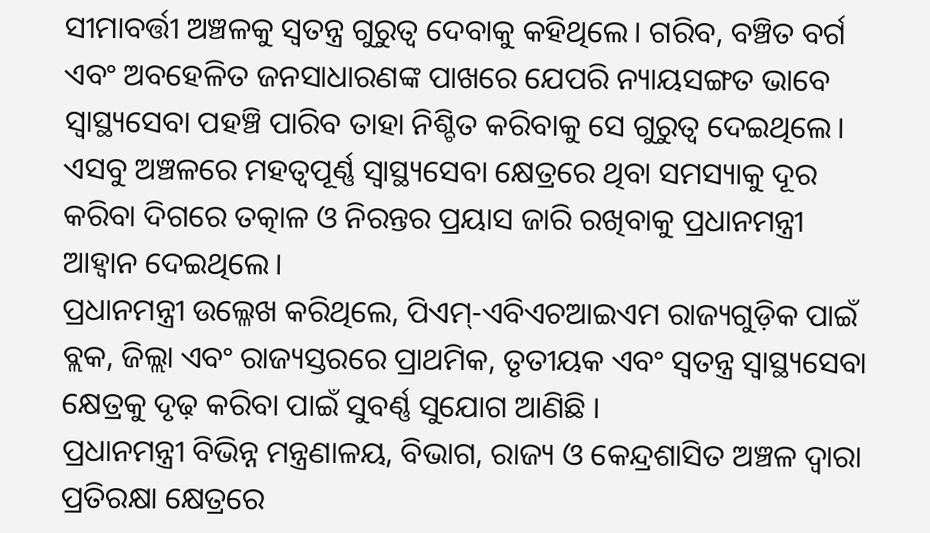ସୀମାବର୍ତ୍ତୀ ଅଞ୍ଚଳକୁ ସ୍ୱତନ୍ତ୍ର ଗୁରୁତ୍ୱ ଦେବାକୁ କହିଥିଲେ। ଗରିବ, ବଞ୍ଚିତ ବର୍ଗ ଏବଂ ଅବହେଳିତ ଜନସାଧାରଣଙ୍କ ପାଖରେ ଯେପରି ନ୍ୟାୟସଙ୍ଗତ ଭାବେ ସ୍ୱାସ୍ଥ୍ୟସେବା ପହଞ୍ଚି ପାରିବ ତାହା ନିଶ୍ଚିତ କରିବାକୁ ସେ ଗୁରୁତ୍ୱ ଦେଇଥିଲେ। ଏସବୁ ଅଞ୍ଚଳରେ ମହତ୍ୱପୂର୍ଣ୍ଣ ସ୍ୱାସ୍ଥ୍ୟସେବା କ୍ଷେତ୍ରରେ ଥିବା ସମସ୍ୟାକୁ ଦୂର କରିବା ଦିଗରେ ତତ୍କାଳ ଓ ନିରନ୍ତର ପ୍ରୟାସ ଜାରି ରଖିବାକୁ ପ୍ରଧାନମନ୍ତ୍ରୀ ଆହ୍ୱାନ ଦେଇଥିଲେ।
ପ୍ରଧାନମନ୍ତ୍ରୀ ଉଲ୍ଳେଖ କରିଥିଲେ, ପିଏମ୍-ଏବିଏଚଆଇଏମ ରାଜ୍ୟଗୁଡ଼ିକ ପାଇଁ ବ୍ଲକ, ଜିଲ୍ଲା ଏବଂ ରାଜ୍ୟସ୍ତରରେ ପ୍ରାଥମିକ, ତୃତୀୟକ ଏବଂ ସ୍ୱତନ୍ତ୍ର ସ୍ୱାସ୍ଥ୍ୟସେବା କ୍ଷେତ୍ରକୁ ଦୃଢ଼ କରିବା ପାଇଁ ସୁବର୍ଣ୍ଣ ସୁଯୋଗ ଆଣିଛି ।
ପ୍ରଧାନମନ୍ତ୍ରୀ ବିଭିନ୍ନ ମନ୍ତ୍ରଣାଳୟ, ବିଭାଗ, ରାଜ୍ୟ ଓ କେନ୍ଦ୍ରଶାସିତ ଅଞ୍ଚଳ ଦ୍ୱାରା ପ୍ରତିରକ୍ଷା କ୍ଷେତ୍ରରେ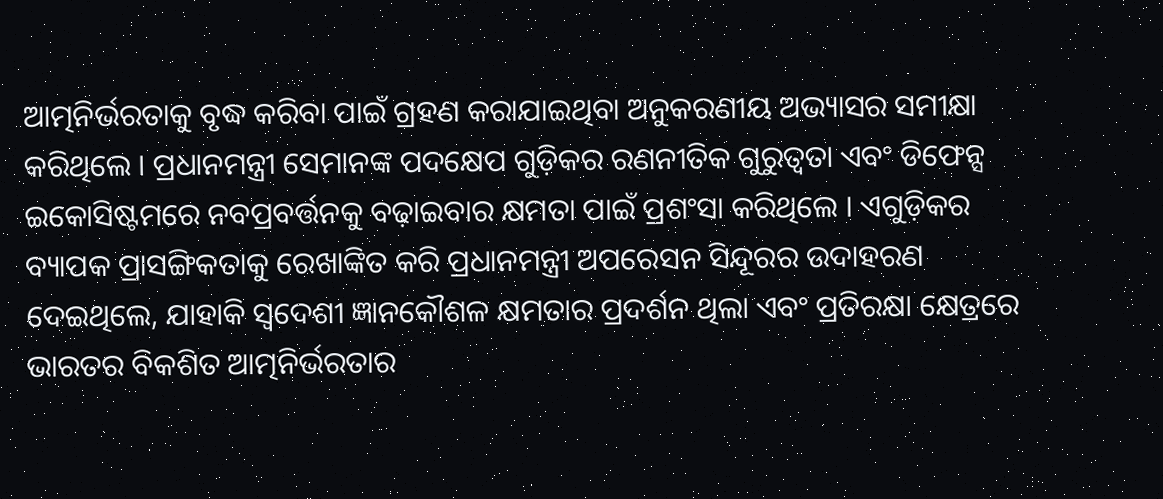ଆତ୍ମନିର୍ଭରତାକୁ ବୃଦ୍ଧ କରିବା ପାଇଁ ଗ୍ରହଣ କରାଯାଇଥିବା ଅନୁକରଣୀୟ ଅଭ୍ୟାସର ସମୀକ୍ଷା କରିଥିଲେ । ପ୍ରଧାନମନ୍ତ୍ରୀ ସେମାନଙ୍କ ପଦକ୍ଷେପ ଗୁଡ଼ିକର ରଣନୀତିକ ଗୁରୁତ୍ୱତା ଏବଂ ଡିଫେନ୍ସ ଇକୋସିଷ୍ଟମରେ ନବପ୍ରବର୍ତ୍ତନକୁ ବଢ଼ାଇବାର କ୍ଷମତା ପାଇଁ ପ୍ରଶଂସା କରିଥିଲେ । ଏଗୁଡ଼ିକର ବ୍ୟାପକ ପ୍ରାସଙ୍ଗିକତାକୁ ରେଖାଙ୍କିତ କରି ପ୍ରଧାନମନ୍ତ୍ରୀ ଅପରେସନ ସିନ୍ଦୂରର ଉଦାହରଣ ଦେଇଥିଲେ, ଯାହାକି ସ୍ୱଦେଶୀ ଜ୍ଞାନକୌଶଳ କ୍ଷମତାର ପ୍ରଦର୍ଶନ ଥିଲା ଏବଂ ପ୍ରତିରକ୍ଷା କ୍ଷେତ୍ରରେ ଭାରତର ବିକଶିତ ଆତ୍ମନିର୍ଭରତାର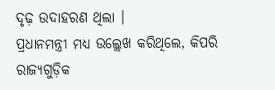ଦୃଢ଼ ଉଦାହରଣ ଥିଲା ।
ପ୍ରଧାନମନ୍ତ୍ରୀ ମଧ୍ୟ ଉଲ୍ଲେଖ କରିଥିଲେ, କିପରି ରାଜ୍ୟଗୁଡ଼ିକ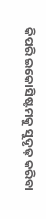କିପରି ଇକୋସିଷ୍ଟମକୁ ସୁଦୃଢ଼ କରିବା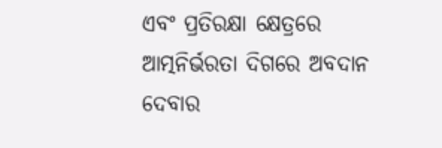ଏବଂ ପ୍ରତିରକ୍ଷା କ୍ଷେତ୍ରରେ ଆତ୍ମନିର୍ଭରତା ଦିଗରେ ଅବଦାନ ଦେବାର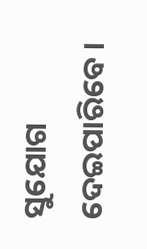ସୁଯୋଗ ଦେଇପାରିବେ ।